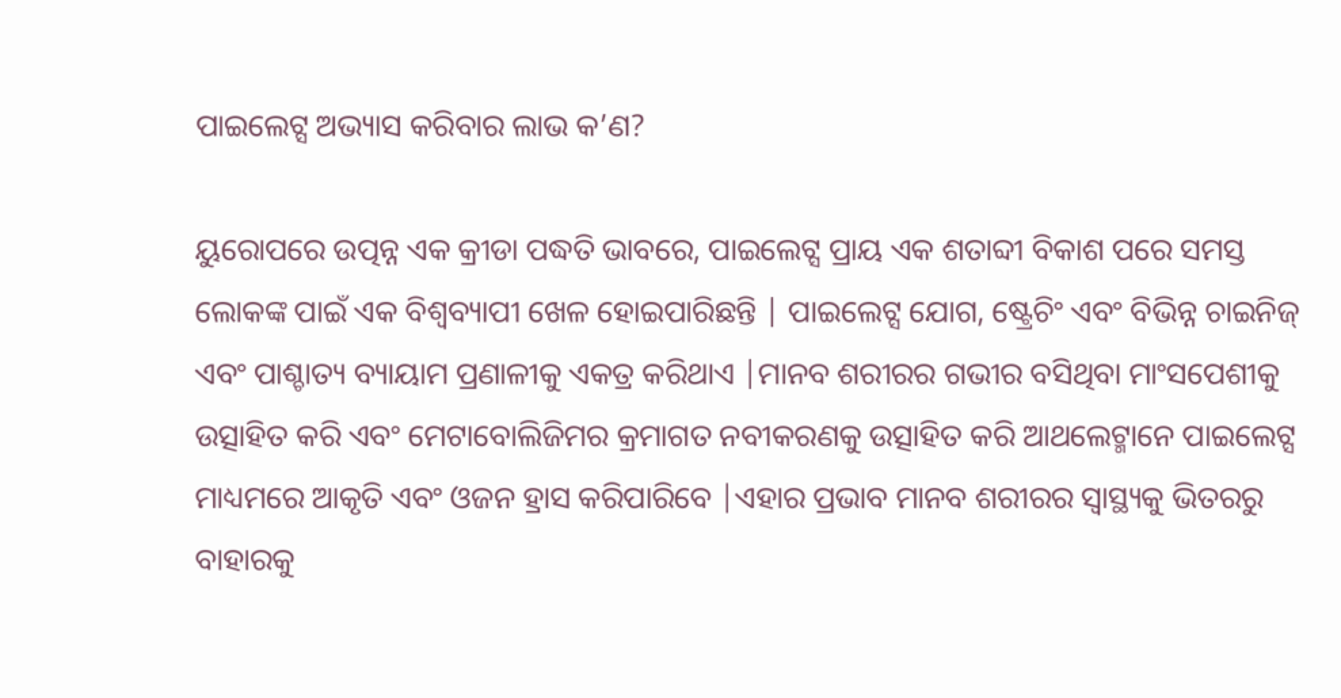ପାଇଲେଟ୍ସ ଅଭ୍ୟାସ କରିବାର ଲାଭ କ’ଣ?

ୟୁରୋପରେ ଉତ୍ପନ୍ନ ଏକ କ୍ରୀଡା ପଦ୍ଧତି ଭାବରେ, ପାଇଲେଟ୍ସ ପ୍ରାୟ ଏକ ଶତାବ୍ଦୀ ବିକାଶ ପରେ ସମସ୍ତ ଲୋକଙ୍କ ପାଇଁ ଏକ ବିଶ୍ୱବ୍ୟାପୀ ଖେଳ ହୋଇପାରିଛନ୍ତି | ପାଇଲେଟ୍ସ ଯୋଗ, ଷ୍ଟ୍ରେଚିଂ ଏବଂ ବିଭିନ୍ନ ଚାଇନିଜ୍ ଏବଂ ପାଶ୍ଚାତ୍ୟ ବ୍ୟାୟାମ ପ୍ରଣାଳୀକୁ ଏକତ୍ର କରିଥାଏ |ମାନବ ଶରୀରର ଗଭୀର ବସିଥିବା ମାଂସପେଶୀକୁ ଉତ୍ସାହିତ କରି ଏବଂ ମେଟାବୋଲିଜିମର କ୍ରମାଗତ ନବୀକରଣକୁ ଉତ୍ସାହିତ କରି ଆଥଲେଟ୍ମାନେ ପାଇଲେଟ୍ସ ମାଧ୍ୟମରେ ଆକୃତି ଏବଂ ଓଜନ ହ୍ରାସ କରିପାରିବେ |ଏହାର ପ୍ରଭାବ ମାନବ ଶରୀରର ସ୍ୱାସ୍ଥ୍ୟକୁ ଭିତରରୁ ବାହାରକୁ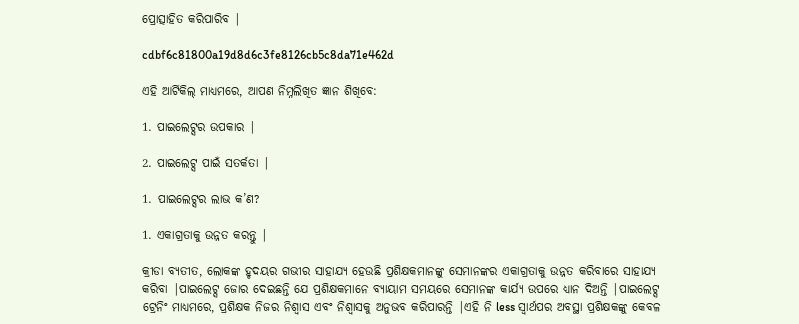ପ୍ରୋତ୍ସାହିତ କରିପାରିବ |

cdbf6c81800a19d8d6c3fe8126cb5c8da71e462d

ଏହି ଆର୍ଟିକିଲ୍ ମାଧ୍ୟମରେ, ଆପଣ ନିମ୍ନଲିଖିତ ଜ୍ଞାନ ଶିଖିବେ:

1. ପାଇଲେଟ୍ସର ଉପକାର |

2. ପାଇଲେଟ୍ସ ପାଇଁ ସତର୍କତା |

1. ପାଇଲେଟ୍ସର ଲାଭ କ’ଣ?

1. ଏକାଗ୍ରତାକୁ ଉନ୍ନତ କରନ୍ତୁ |

କ୍ରୀଡା ବ୍ୟତୀତ, ଲୋକଙ୍କ ହୃଦୟର ଗଭୀର ସାହାଯ୍ୟ ହେଉଛି ପ୍ରଶିକ୍ଷକମାନଙ୍କୁ ସେମାନଙ୍କର ଏକାଗ୍ରତାକୁ ଉନ୍ନତ କରିବାରେ ସାହାଯ୍ୟ କରିବା |ପାଇଲେଟ୍ସ ଜୋର ଦେଇଛନ୍ତି ଯେ ପ୍ରଶିକ୍ଷକମାନେ ବ୍ୟାୟାମ ସମୟରେ ସେମାନଙ୍କ କାର୍ଯ୍ୟ ଉପରେ ଧ୍ୟାନ ଦିଅନ୍ତି |ପାଇଲେଟ୍ସ ଟ୍ରେନିଂ ମାଧ୍ୟମରେ, ପ୍ରଶିକ୍ଷକ ନିଜର ନିଶ୍ୱାସ ଏବଂ ନିଶ୍ୱାସକୁ ଅନୁଭବ କରିପାରନ୍ତି |ଏହି ନି less ସ୍ୱାର୍ଥପର ଅବସ୍ଥା ପ୍ରଶିକ୍ଷକଙ୍କୁ କେବଳ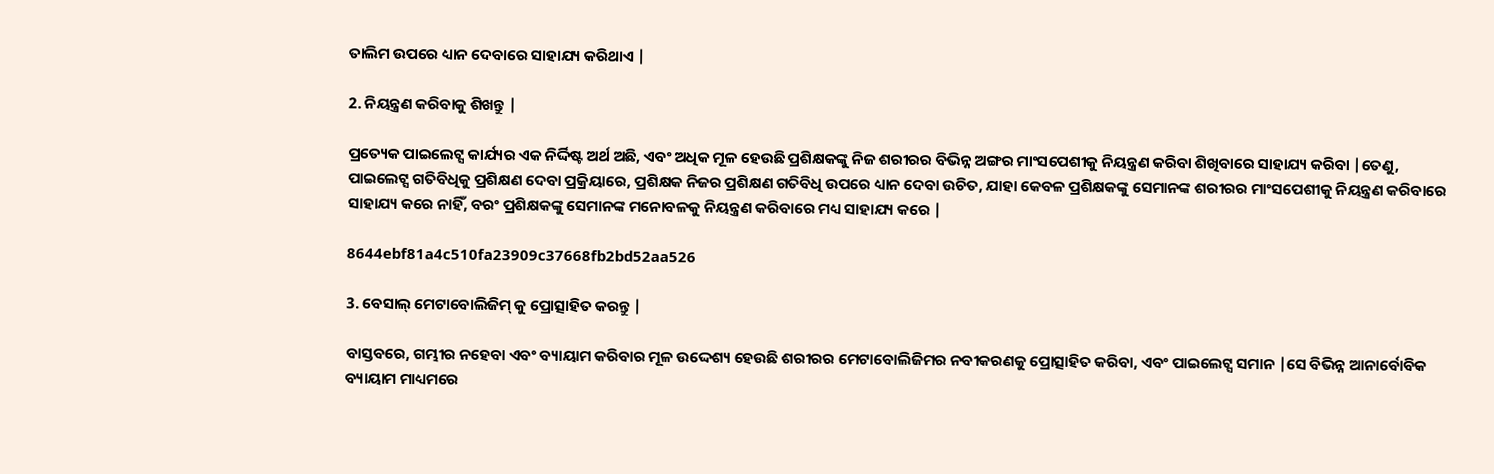ତାଲିମ ଉପରେ ଧ୍ୟାନ ଦେବାରେ ସାହାଯ୍ୟ କରିଥାଏ |

2. ନିୟନ୍ତ୍ରଣ କରିବାକୁ ଶିଖନ୍ତୁ |

ପ୍ରତ୍ୟେକ ପାଇଲେଟ୍ସ କାର୍ଯ୍ୟର ଏକ ନିର୍ଦ୍ଦିଷ୍ଟ ଅର୍ଥ ଅଛି, ଏବଂ ଅଧିକ ମୂଳ ହେଉଛି ପ୍ରଶିକ୍ଷକଙ୍କୁ ନିଜ ଶରୀରର ବିଭିନ୍ନ ଅଙ୍ଗର ମାଂସପେଶୀକୁ ନିୟନ୍ତ୍ରଣ କରିବା ଶିଖିବାରେ ସାହାଯ୍ୟ କରିବା |ତେଣୁ, ପାଇଲେଟ୍ସ ଗତିବିଧିକୁ ପ୍ରଶିକ୍ଷଣ ଦେବା ପ୍ରକ୍ରିୟାରେ, ପ୍ରଶିକ୍ଷକ ନିଜର ପ୍ରଶିକ୍ଷଣ ଗତିବିଧି ଉପରେ ଧ୍ୟାନ ଦେବା ଉଚିତ, ଯାହା କେବଳ ପ୍ରଶିକ୍ଷକଙ୍କୁ ସେମାନଙ୍କ ଶରୀରର ମାଂସପେଶୀକୁ ନିୟନ୍ତ୍ରଣ କରିବାରେ ସାହାଯ୍ୟ କରେ ନାହିଁ, ବରଂ ପ୍ରଶିକ୍ଷକଙ୍କୁ ସେମାନଙ୍କ ମନୋବଳକୁ ନିୟନ୍ତ୍ରଣ କରିବାରେ ମଧ୍ୟ ସାହାଯ୍ୟ କରେ |

8644ebf81a4c510fa23909c37668fb2bd52aa526

3. ବେସାଲ୍ ମେଟାବୋଲିଜିମ୍ କୁ ପ୍ରୋତ୍ସାହିତ କରନ୍ତୁ |

ବାସ୍ତବରେ, ଗମ୍ଭୀର ନହେବା ଏବଂ ବ୍ୟାୟାମ କରିବାର ମୂଳ ଉଦ୍ଦେଶ୍ୟ ହେଉଛି ଶରୀରର ମେଟାବୋଲିଜିମର ନବୀକରଣକୁ ପ୍ରୋତ୍ସାହିତ କରିବା, ଏବଂ ପାଇଲେଟ୍ସ ସମାନ |ସେ ବିଭିନ୍ନ ଆନାର୍ବୋବିକ ବ୍ୟାୟାମ ମାଧ୍ୟମରେ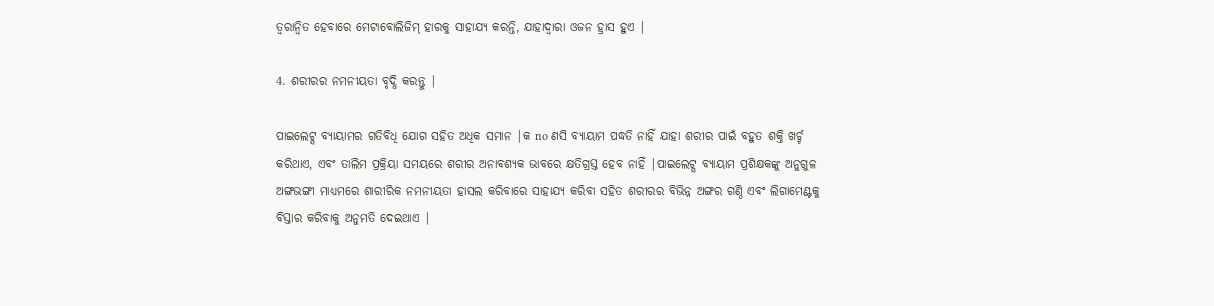ତ୍ୱରାନ୍ୱିତ ହେବାରେ ମେଟାବୋଲିଜିମ୍ ହାରକୁ ସାହାଯ୍ୟ କରନ୍ତି, ଯାହାଦ୍ୱାରା ଓଜନ ହ୍ରାସ ହୁଏ |

4. ଶରୀରର ନମନୀୟତା ବୃଦ୍ଧି କରନ୍ତୁ |

ପାଇଲେଟ୍ସ ବ୍ୟାୟାମର ଗତିବିଧି ଯୋଗ ସହିତ ଅଧିକ ସମାନ |କ no ଣସି ବ୍ୟାୟାମ ପଦ୍ଧତି ନାହିଁ ଯାହା ଶରୀର ପାଇଁ ବହୁତ ଶକ୍ତି ଖର୍ଚ୍ଚ କରିଥାଏ, ଏବଂ ତାଲିମ ପ୍ରକ୍ରିୟା ସମୟରେ ଶରୀର ଅନାବଶ୍ୟକ ଭାବରେ କ୍ଷତିଗ୍ରସ୍ତ ହେବ ନାହିଁ |ପାଇଲେଟ୍ସ ବ୍ୟାୟାମ ପ୍ରଶିକ୍ଷକଙ୍କୁ ଅନୁଗୁଳ ଅଙ୍ଗଭଙ୍ଗୀ ମାଧ୍ୟମରେ ଶାରୀରିକ ନମନୀୟତା ହାସଲ କରିବାରେ ସାହାଯ୍ୟ କରିବା ସହିତ ଶରୀରର ବିଭିନ୍ନ ଅଙ୍ଗର ଗଣ୍ଠି ଏବଂ ଲିଗାମେଣ୍ଟକୁ ବିସ୍ତାର କରିବାକୁ ଅନୁମତି ଦେଇଥାଏ |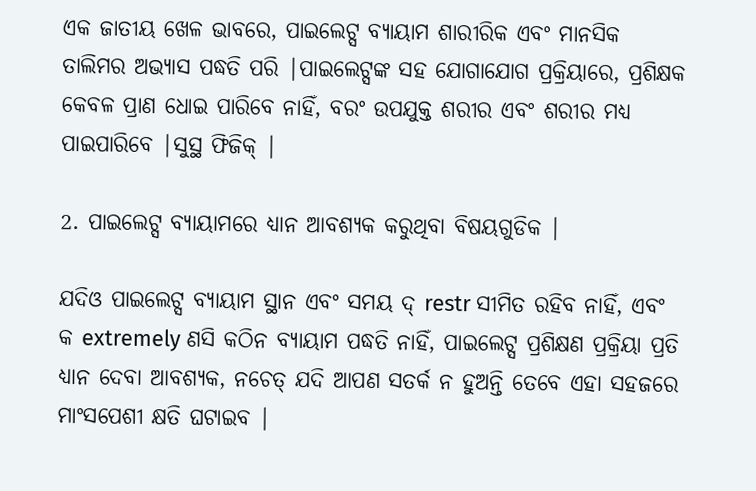ଏକ ଜାତୀୟ ଖେଳ ଭାବରେ, ପାଇଲେଟ୍ସ ବ୍ୟାୟାମ ଶାରୀରିକ ଏବଂ ମାନସିକ ତାଲିମର ଅଭ୍ୟାସ ପଦ୍ଧତି ପରି |ପାଇଲେଟ୍ସଙ୍କ ସହ ଯୋଗାଯୋଗ ପ୍ରକ୍ରିୟାରେ, ପ୍ରଶିକ୍ଷକ କେବଳ ପ୍ରାଣ ଧୋଇ ପାରିବେ ନାହିଁ, ବରଂ ଉପଯୁକ୍ତ ଶରୀର ଏବଂ ଶରୀର ମଧ୍ୟ ପାଇପାରିବେ |ସୁସ୍ଥ ଫିଜିକ୍ |

2. ପାଇଲେଟ୍ସ ବ୍ୟାୟାମରେ ଧ୍ୟାନ ଆବଶ୍ୟକ କରୁଥିବା ବିଷୟଗୁଡିକ |

ଯଦିଓ ପାଇଲେଟ୍ସ ବ୍ୟାୟାମ ସ୍ଥାନ ଏବଂ ସମୟ ଦ୍ restr ସୀମିତ ରହିବ ନାହିଁ, ଏବଂ କ extremely ଣସି କଠିନ ବ୍ୟାୟାମ ପଦ୍ଧତି ନାହିଁ, ପାଇଲେଟ୍ସ ପ୍ରଶିକ୍ଷଣ ପ୍ରକ୍ରିୟା ପ୍ରତି ଧ୍ୟାନ ଦେବା ଆବଶ୍ୟକ, ନଚେତ୍ ଯଦି ଆପଣ ସତର୍କ ନ ହୁଅନ୍ତି ତେବେ ଏହା ସହଜରେ ମାଂସପେଶୀ କ୍ଷତି ଘଟାଇବ |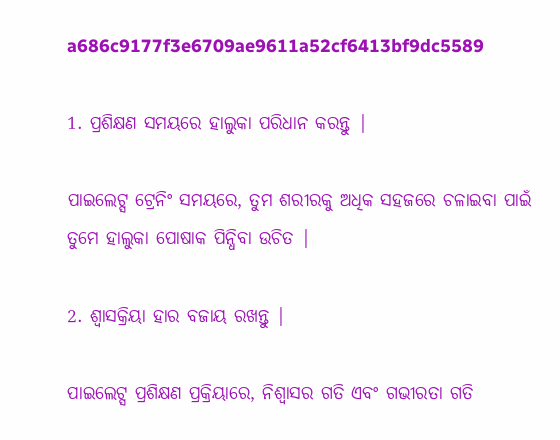a686c9177f3e6709ae9611a52cf6413bf9dc5589

1. ପ୍ରଶିକ୍ଷଣ ସମୟରେ ହାଲୁକା ପରିଧାନ କରନ୍ତୁ |

ପାଇଲେଟ୍ସ ଟ୍ରେନିଂ ସମୟରେ, ତୁମ ଶରୀରକୁ ଅଧିକ ସହଜରେ ଚଳାଇବା ପାଇଁ ତୁମେ ହାଲୁକା ପୋଷାକ ପିନ୍ଧିବା ଉଚିତ |

2. ଶ୍ୱାସକ୍ରିୟା ହାର ବଜାୟ ରଖନ୍ତୁ |

ପାଇଲେଟ୍ସ ପ୍ରଶିକ୍ଷଣ ପ୍ରକ୍ରିୟାରେ, ନିଶ୍ୱାସର ଗତି ଏବଂ ଗଭୀରତା ଗତି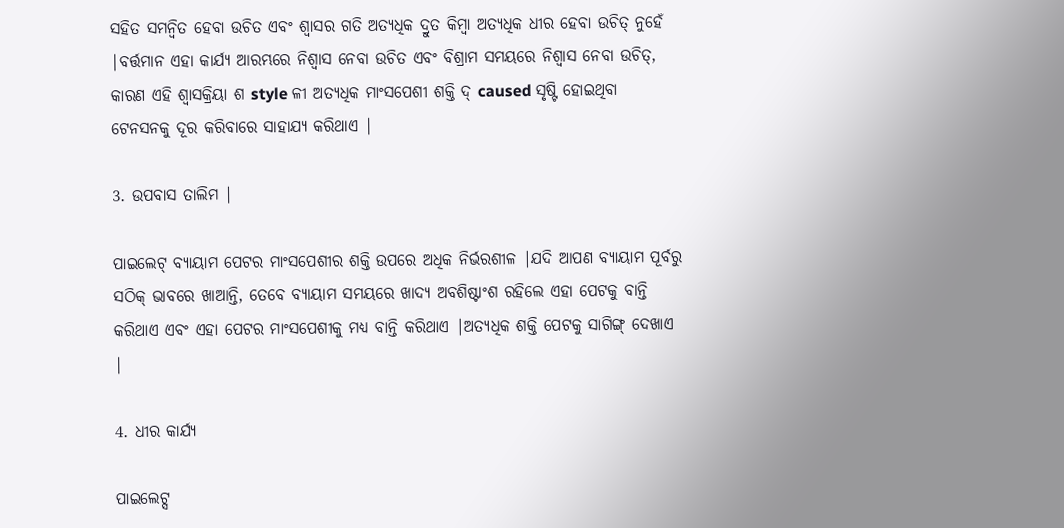ସହିତ ସମନ୍ୱିତ ହେବା ଉଚିତ ଏବଂ ଶ୍ୱାସର ଗତି ଅତ୍ୟଧିକ ଦ୍ରୁତ କିମ୍ବା ଅତ୍ୟଧିକ ଧୀର ହେବା ଉଚିତ୍ ନୁହେଁ |ବର୍ତ୍ତମାନ ଏହା କାର୍ଯ୍ୟ ଆରମ୍ଭରେ ନିଶ୍ୱାସ ନେବା ଉଚିତ ଏବଂ ବିଶ୍ରାମ ସମୟରେ ନିଶ୍ୱାସ ନେବା ଉଚିତ୍, କାରଣ ଏହି ଶ୍ୱାସକ୍ରିୟା ଶ style ଳୀ ଅତ୍ୟଧିକ ମାଂସପେଶୀ ଶକ୍ତି ଦ୍ caused ସୃଷ୍ଟି ହୋଇଥିବା ଟେନସନକୁ ଦୂର କରିବାରେ ସାହାଯ୍ୟ କରିଥାଏ |

3. ଉପବାସ ତାଲିମ |

ପାଇଲେଟ୍ ବ୍ୟାୟାମ ପେଟର ମାଂସପେଶୀର ଶକ୍ତି ଉପରେ ଅଧିକ ନିର୍ଭରଶୀଳ |ଯଦି ଆପଣ ବ୍ୟାୟାମ ପୂର୍ବରୁ ସଠିକ୍ ଭାବରେ ଖାଆନ୍ତି, ତେବେ ବ୍ୟାୟାମ ସମୟରେ ଖାଦ୍ୟ ଅବଶିଷ୍ଟାଂଶ ରହିଲେ ଏହା ପେଟକୁ ବାନ୍ତି କରିଥାଏ ଏବଂ ଏହା ପେଟର ମାଂସପେଶୀକୁ ମଧ୍ୟ ବାନ୍ତି କରିଥାଏ |ଅତ୍ୟଧିକ ଶକ୍ତି ପେଟକୁ ସାଗିଙ୍ଗ୍ ଦେଖାଏ |

4. ଧୀର କାର୍ଯ୍ୟ

ପାଇଲେଟ୍ସ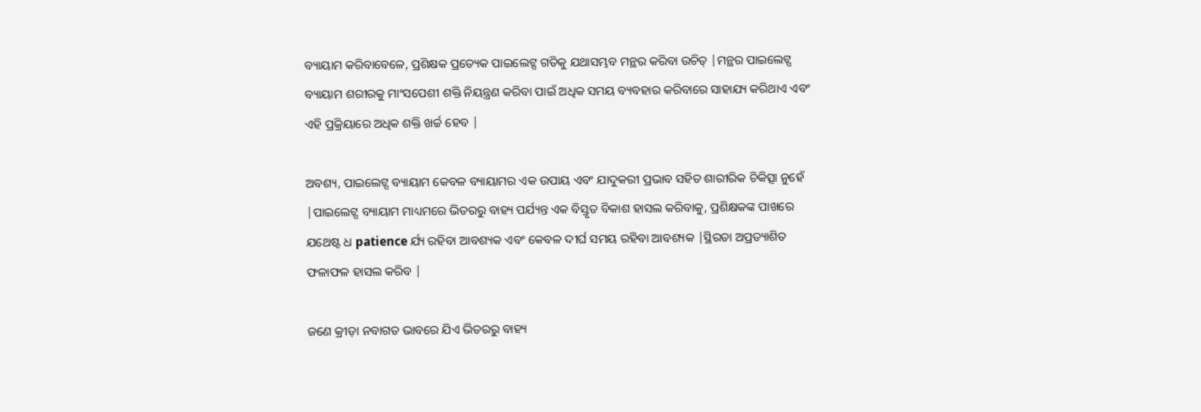ବ୍ୟାୟାମ କରିବାବେଳେ, ପ୍ରଶିକ୍ଷକ ପ୍ରତ୍ୟେକ ପାଇଲେଟ୍ସ ଗତିକୁ ଯଥାସମ୍ଭବ ମନ୍ଥର କରିବା ଉଚିତ୍ |ମନ୍ଥର ପାଇଲେଟ୍ସ ବ୍ୟାୟାମ ଶରୀରକୁ ମାଂସପେଶୀ ଶକ୍ତି ନିୟନ୍ତ୍ରଣ କରିବା ପାଇଁ ଅଧିକ ସମୟ ବ୍ୟବହାର କରିବାରେ ସାହାଯ୍ୟ କରିଥାଏ ଏବଂ ଏହି ପ୍ରକ୍ରିୟାରେ ଅଧିକ ଶକ୍ତି ଖର୍ଚ୍ଚ ହେବ |

ଅବଶ୍ୟ, ପାଇଲେଟ୍ସ ବ୍ୟାୟାମ କେବଳ ବ୍ୟାୟାମର ଏକ ଉପାୟ ଏବଂ ଯାଦୁକରୀ ପ୍ରଭାବ ସହିତ ଶାରୀରିକ ଚିକିତ୍ସା ନୁହେଁ |ପାଇଲେଟ୍ସ ବ୍ୟାୟାମ ମାଧ୍ୟମରେ ଭିତରରୁ ବାହ୍ୟ ପର୍ଯ୍ୟନ୍ତ ଏକ ବିସ୍ତୃତ ବିକାଶ ହାସଲ କରିବାକୁ, ପ୍ରଶିକ୍ଷକଙ୍କ ପାଖରେ ଯଥେଷ୍ଟ ଧ patience ର୍ଯ୍ୟ ରହିବା ଆବଶ୍ୟକ ଏବଂ କେବଳ ଦୀର୍ଘ ସମୟ ରହିବା ଆବଶ୍ୟକ |ସ୍ଥିରତା ଅପ୍ରତ୍ୟାଶିତ ଫଳାଫଳ ହାସଲ କରିବ |

ଜଣେ କ୍ରୀଡ଼ା ନବାଗତ ଭାବରେ ଯିଏ ଭିତରରୁ ବାହ୍ୟ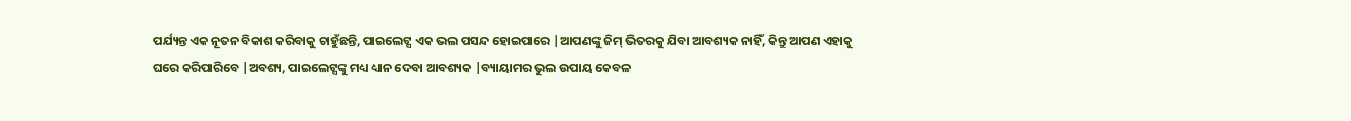ପର୍ଯ୍ୟନ୍ତ ଏକ ନୂତନ ବିକାଶ କରିବାକୁ ଚାହୁଁଛନ୍ତି, ପାଇଲେଟ୍ସ ଏକ ଭଲ ପସନ୍ଦ ହୋଇପାରେ |ଆପଣଙ୍କୁ ଜିମ୍ ଭିତରକୁ ଯିବା ଆବଶ୍ୟକ ନାହିଁ, କିନ୍ତୁ ଆପଣ ଏହାକୁ ଘରେ କରିପାରିବେ |ଅବଶ୍ୟ, ପାଇଲେଟ୍ସଙ୍କୁ ମଧ୍ୟ ଧ୍ୟାନ ଦେବା ଆବଶ୍ୟକ |ବ୍ୟାୟାମର ଭୁଲ ଉପାୟ କେବଳ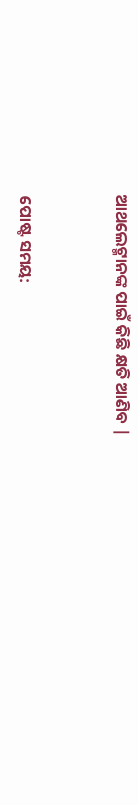ଆଥଲେଟ୍ମାନଙ୍କ ପାଇଁ କିଛି କ୍ଷତି ଆଣିବ |


ପୋଷ୍ଟ ସମୟ: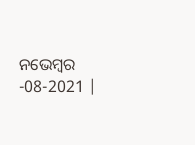ନଭେମ୍ବର -08-2021 |